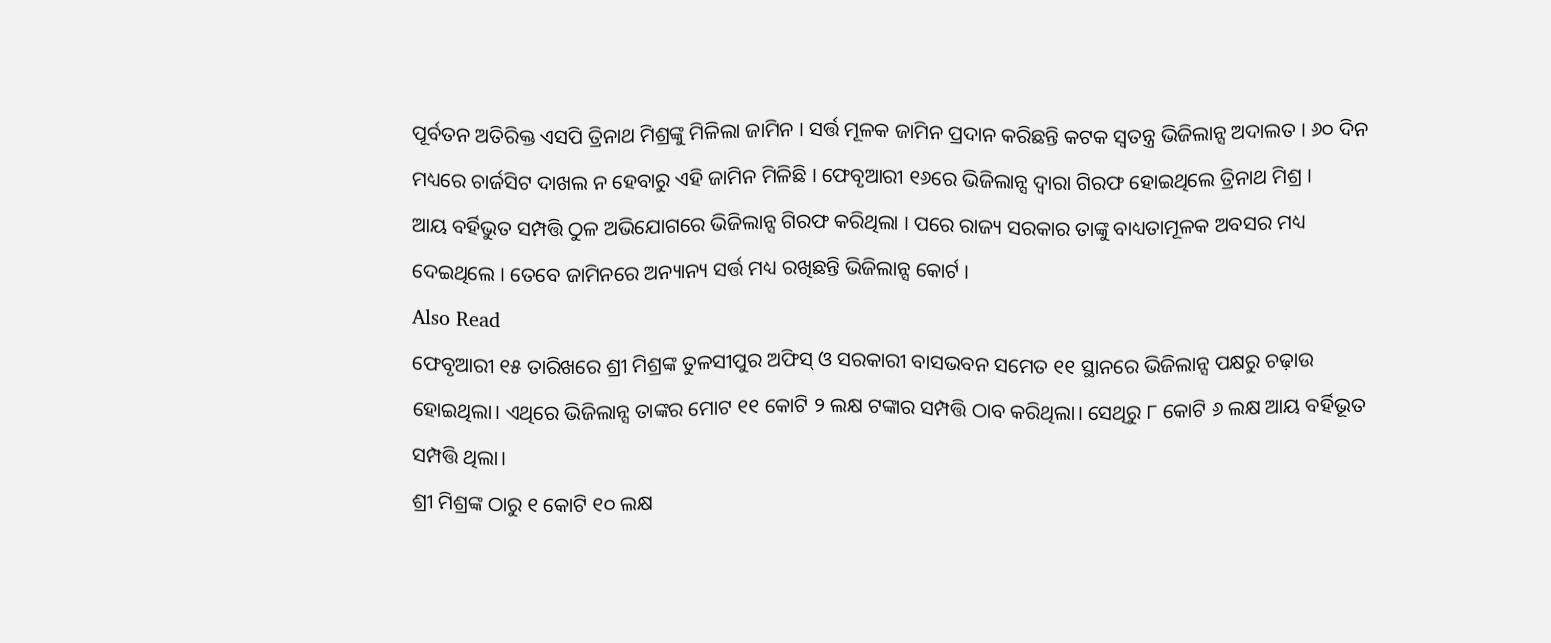ପୂର୍ବତନ ଅତିରିକ୍ତ ଏସପି ତ୍ରିନାଥ ମିଶ୍ରଙ୍କୁ ମିଳିଲା ଜାମିନ । ସର୍ତ୍ତ ମୂଳକ ଜାମିନ ପ୍ରଦାନ କରିଛନ୍ତି କଟକ ସ୍ୱତନ୍ତ୍ର ଭିଜିଲାନ୍ସ ଅଦାଲତ । ୬୦ ଦିନ ମଧ୍ୟରେ ଚାର୍ଜସିଟ ଦାଖଲ ନ ହେବାରୁ ଏହି ଜାମିନ ମିଳିଛି । ଫେବୃଆରୀ ୧୬ରେ ଭିଜିଲାନ୍ସ ଦ୍ୱାରା ଗିରଫ ହୋଇଥିଲେ ତ୍ରିନାଥ ମିଶ୍ର ।
ଆୟ ବର୍ହିଭୁତ ସମ୍ପତ୍ତି ଠୁଳ ଅଭିଯୋଗରେ ଭିଜିଲାନ୍ସ ଗିରଫ କରିଥିଲା । ପରେ ରାଜ୍ୟ ସରକାର ତାଙ୍କୁ ବାଧ୍ୟତାମୂଳକ ଅବସର ମଧ୍ୟ ଦେଇଥିଲେ । ତେବେ ଜାମିନରେ ଅନ୍ୟାନ୍ୟ ସର୍ତ୍ତ ମଧ୍ୟ ରଖିଛନ୍ତି ଭିଜିଲାନ୍ସ କୋର୍ଟ ।
Also Read
ଫେବୃଆରୀ ୧୫ ତାରିଖରେ ଶ୍ରୀ ମିଶ୍ରଙ୍କ ତୁଳସୀପୁର ଅଫିସ୍ ଓ ସରକାରୀ ବାସଭବନ ସମେତ ୧୧ ସ୍ଥାନରେ ଭିଜିଲାନ୍ସ ପକ୍ଷରୁ ଚଢ଼ାଉ ହୋଇଥିଲା। ଏଥିରେ ଭିଜିଲାନ୍ସ ତାଙ୍କର ମୋଟ ୧୧ କୋଟି ୨ ଲକ୍ଷ ଟଙ୍କାର ସମ୍ପତ୍ତି ଠାବ କରିଥିଲା। ସେଥିରୁ ୮ କୋଟି ୬ ଲକ୍ଷ ଆୟ ବର୍ହିଭୂତ ସମ୍ପତ୍ତି ଥିଲା।
ଶ୍ରୀ ମିଶ୍ରଙ୍କ ଠାରୁ ୧ କୋଟି ୧୦ ଲକ୍ଷ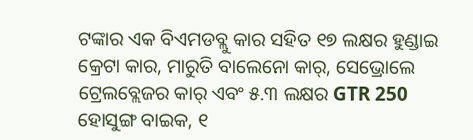ଟଙ୍କାର ଏକ ବିଏମଡବ୍ଲୁ କାର ସହିତ ୧୭ ଲକ୍ଷର ହୁଣ୍ଡାଇ କ୍ରେଟା କାର, ମାରୁତି ବାଲେନୋ କାର୍, ସେଭ୍ରୋଲେ ଟ୍ରେଲବ୍ଲେଜର କାର୍ ଏବଂ ୫.୩ ଲକ୍ଷର GTR 250 ହୋସୁଙ୍ଗ ବାଇକ, ୧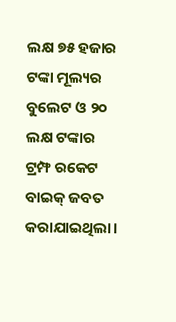ଲକ୍ଷ ୭୫ ହଜାର ଟଙ୍କା ମୂଲ୍ୟର ବୁଲେଟ ଓ ୨୦ ଲକ୍ଷ ଟଙ୍କାର ଟ୍ରମ୍ଫ ରକେଟ ବାଇକ୍ ଜବତ କରାଯାଇଥିଲା।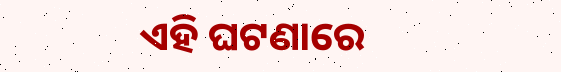ଏହି ଘଟଣାରେ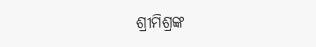ଶ୍ରୀମିଶ୍ରଙ୍କ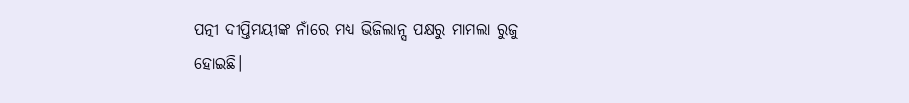ପତ୍ନୀ ଦୀପ୍ତିମୟୀଙ୍କ ନାଁରେ ମଧ୍ୟ ଭିଜିଲାନ୍ସ ପକ୍ଷରୁ ମାମଲା ରୁଜୁ ହୋଇଛି।